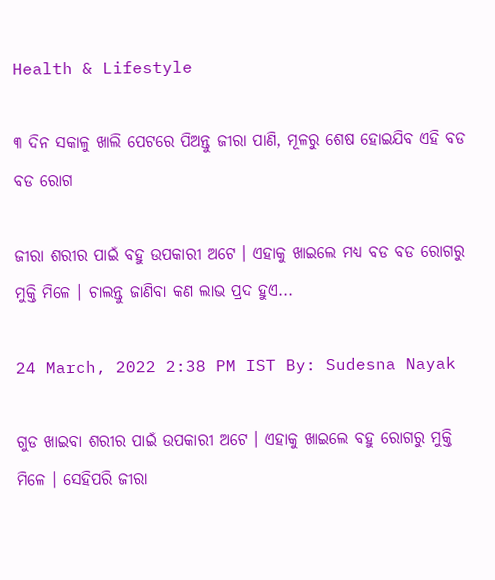Health & Lifestyle

୩ ଦିନ ସକାଳୁ ଖାଲି ପେଟରେ ପିଅନ୍ତୁ ଜୀରା ପାଣି, ମୂଳରୁ ଶେଷ ହୋଇଯିବ ଏହି ବଡ ବଡ ରୋଗ

ଜୀରା ଶରୀର ପାଇଁ ବହୁ ଉପକାରୀ ଅଟେ । ଏହାକୁ ଖାଇଲେ ମଧ୍ଯ ବଡ ବଡ ରୋଗରୁ ମୁକ୍ତି ମିଳେ । ଚାଲନ୍ତୁ ଜାଣିବା କଣ ଲାଭ ପ୍ରଦ ହୁଏ...

24 March, 2022 2:38 PM IST By: Sudesna Nayak

ଗୁଡ ଖାଇବା ଶରୀର ପାଇଁ ଉପକାରୀ ଅଟେ । ଏହାକୁ ଖାଇଲେ ବହୁ ରୋଗରୁ ମୁକ୍ତି ମିଳେ । ସେହିପରି ଜୀରା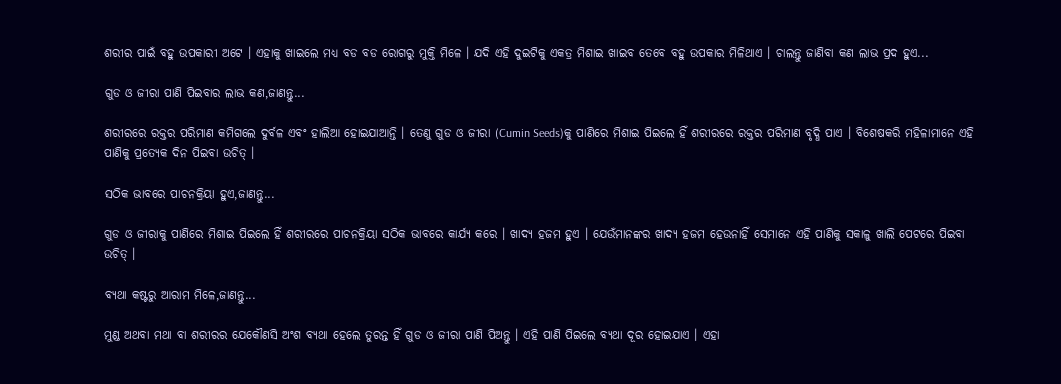ଶରୀର ପାଇଁ ବହୁ ଉପକାରୀ ଅଟେ । ଏହାକୁ ଖାଇଲେ ମଧ୍ଯ ବଡ ବଡ ରୋଗରୁ ମୁକ୍ତି ମିଳେ । ଯଦି ଏହି ଦୁଇଟିକୁ ଏକତ୍ର ମିଶାଇ ଖାଇବ ତେବେ ବହୁ ଉପକାର ମିଳିଥାଏ । ଚାଲନ୍ତୁ ଜାଣିବା କଣ ଲାଭ ପ୍ରଦ ହୁଏ...

ଗୁଡ ଓ ଜୀରା ପାଣି ପିଇବାର ଲାଭ କଣ,ଜାଣନ୍ତୁ...

ଶରୀରରେ ରକ୍ତର ପରିମାଣ କମିଗଲେ ଦୁର୍ବଳ ଏବଂ ହାଲିଆ ହୋଇଯାଆନ୍ତି । ତେଣୁ ଗୁଡ ଓ ଜୀରା (Cumin Seeds)କୁ ପାଣିରେ ମିଶାଇ ପିଇଲେ ହିଁ ଶରୀରରେ ରକ୍ତର ପରିମାଣ ବୃଦ୍ଧି ପାଏ । ବିଶେଷକରି ମହିଳାମାନେ ଏହି ପାଣିକୁ ପ୍ରତ୍ୟେକ ଦିନ ପିଇବା ଉଚିତ୍ ।

ସଠିକ ଭାବରେ ପାଚନକ୍ରିୟା ହୁଏ,ଜାଣନ୍ତୁ...

ଗୁଡ ଓ ଜୀରାକୁ ପାଣିରେ ମିଶାଇ ପିଇଲେ ହିଁ ଶରୀରରେ ପାଚନକ୍ରିୟା ସଠିକ ଭାବରେ କାର୍ଯ୍ୟ କରେ । ଖାଦ୍ୟ ହଜମ ହୁଏ । ଯେଉଁମାନଙ୍କର ଖାଦ୍ୟ ହଜମ ହେଉନାହିଁ ସେମାନେ ଏହି ପାଣିକୁ ସକାଳୁ ଖାଲି ପେଟରେ ପିଇବା ଉଚିତ୍ ।

ବ୍ୟଥା କଷ୍ଟରୁ ଆରାମ ମିଳେ,ଜାଣନ୍ତୁ...

ମୁଣ୍ଡ ଅଥବା ମଥା ବା ଶରୀରର ଯେକୌଣସି ଅଂଶ ବ୍ୟଥା ହେଲେ ତୁରନ୍ତ ହିଁ ଗୁଡ ଓ ଜୀରା ପାଣି ପିଅନ୍ତୁ । ଏହି ପାଣି ପିଇଲେ ବ୍ୟଥା ଦୂର ହୋଇଯାଏ । ଏହା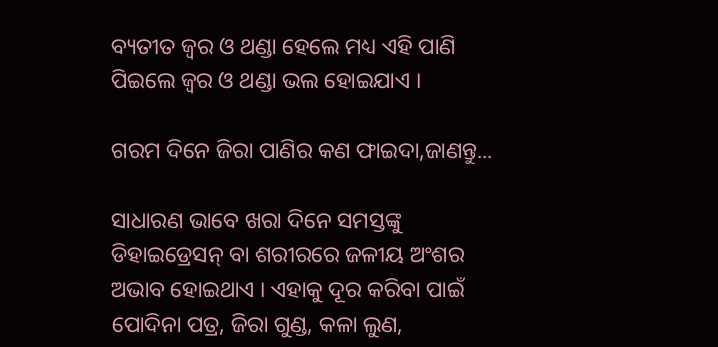ବ୍ୟତୀତ ଜ୍ଵର ଓ ଥଣ୍ଡା ହେଲେ ମଧ୍ୟ ଏହି ପାଣି ପିଇଲେ ଜ୍ଵର ଓ ଥଣ୍ଡା ଭଲ ହୋଇଯାଏ ।

ଗରମ ଦିନେ ଜିରା ପାଣିର କଣ ଫାଇଦା,ଜାଣନ୍ତୁ...

ସାଧାରଣ ଭାବେ ଖରା ଦିନେ ସମସ୍ତଙ୍କୁ ଡିହାଇଡ୍ରେସନ୍ ବା ଶରୀରରେ ଜଳୀୟ ଅଂଶର ଅଭାବ ହୋଇଥାଏ । ଏହାକୁ ଦୂର କରିବା ପାଇଁ ପୋଦିନା ପତ୍ର, ଜିରା ଗୁଣ୍ଡ, କଳା ଲୁଣ,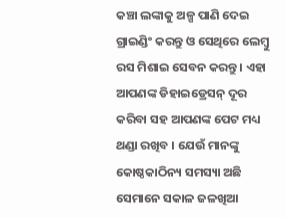କଞ୍ଚା ଲଙ୍କାକୁ ଅଳ୍ପ ପାଣି ଦେଇ ଗ୍ରାଇଣ୍ଡିଂ କରନ୍ତୁ ଓ ସେଥିରେ ଲେମ୍ବୁ ରସ ମିଶାଇ ସେବନ କରନ୍ତୁ । ଏହା ଆପଣଙ୍କ ଡିହାଇଡ୍ରେସନ୍ ଦୂର କରିବା ସହ ଆପଣଙ୍କ ପେଟ ମଧ୍ୟ ଥଣ୍ଡା ରଖିବ । ଯେଉଁ ମାନଙ୍କୁ କୋଷ୍ଠକାଠିନ୍ୟ ସମସ୍ୟା ଅଛି ସେମାନେ ସକାଳ ଜଳଖିଆ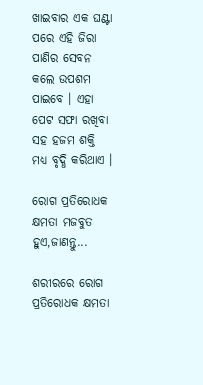ଖାଇବାର ଏକ ଘଣ୍ଟା ପରେ ଏହି ଜିରା ପାଣିର ସେବନ କଲେ ଉପଶମ ପାଇବେ । ଏହା ପେଟ ସଫା ରଖିବା ସହ ହଜମ ଶକ୍ତି ମଧ୍ୟ ବୃଦ୍ଧି କରିଥାଏ ।

ରୋଗ ପ୍ରତିରୋଧକ କ୍ଷମତା ମଜବୁତ ହୁଏ,ଜାଣନ୍ତୁ...

ଶରୀରରେ ରୋଗ ପ୍ରତିରୋଧକ କ୍ଷମତା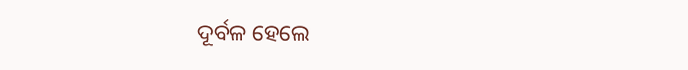ଦୂର୍ବଳ ହେଲେ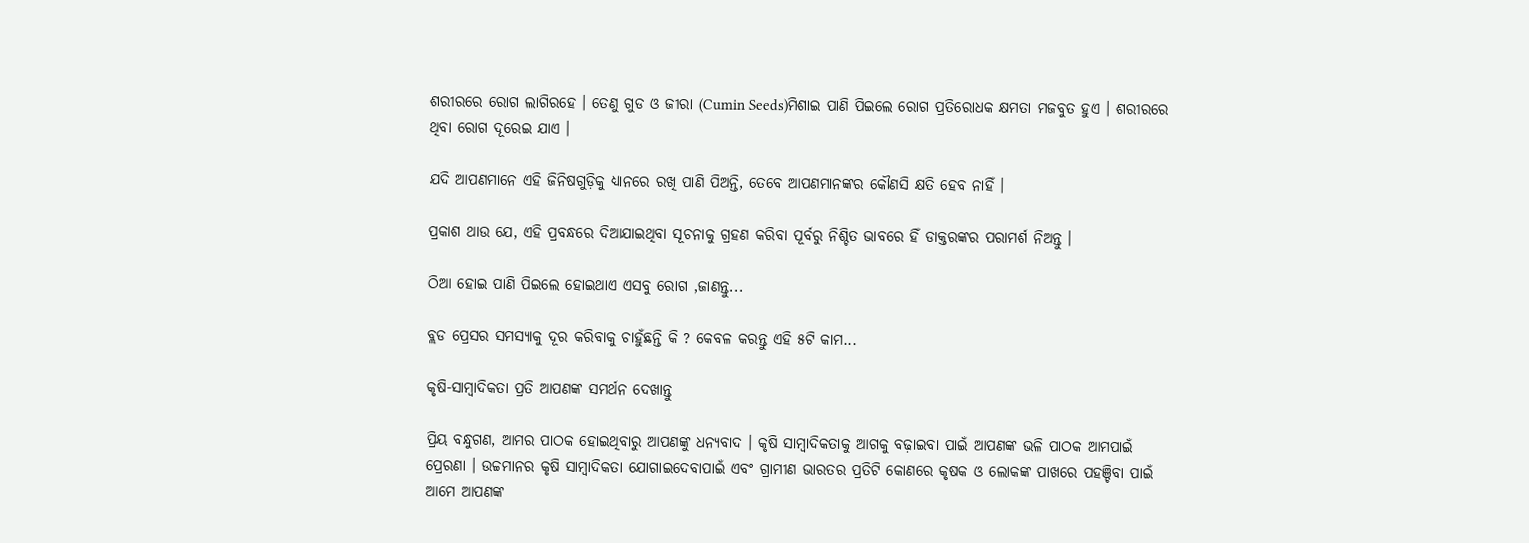ଶରୀରରେ ରୋଗ ଲାଗିରହେ । ତେଣୁ ଗୁଡ ଓ ଜୀରା (Cumin Seeds)ମିଶାଇ ପାଣି ପିଇଲେ ରୋଗ ପ୍ରତିରୋଧକ କ୍ଷମତା ମଜବୁତ ହୁଏ । ଶରୀରରେ ଥିବା ରୋଗ ଦୂରେଇ ଯାଏ ।

ଯଦି ଆପଣମାନେ ଏହି ଜିନିଷଗୁଡ଼ିକୁ ଧ୍ୟାନରେ ରଖି ପାଣି ପିଅନ୍ତି, ତେବେ ଆପଣମାନଙ୍କର କୌଣସି କ୍ଷତି ହେବ ନାହିଁ ।

ପ୍ରକାଶ ଥାଉ ଯେ, ଏହି ପ୍ରବନ୍ଧରେ ଦିଆଯାଇଥିବା ସୂଚନାକୁ ଗ୍ରହଣ କରିବା ପୂର୍ବରୁ ନିଶ୍ଚିତ ଭାବରେ ହିଁ ଡାକ୍ତରଙ୍କର ପରାମର୍ଶ ନିଅନ୍ତୁ ।

ଠିଆ ହୋଇ ପାଣି ପିଇଲେ ହୋଇଥାଏ ଏସବୁ ରୋଗ ,ଜାଣନ୍ତୁ...

ବ୍ଲଡ ପ୍ରେସର ସମସ୍ୟାକୁ ଦୂର କରିବାକୁ ଚାହୁଁଛନ୍ତି କି ? କେବଳ କରନ୍ତୁ ଏହି ୫ଟି କାମ...

କୃଷି-ସାମ୍ବାଦିକତା ପ୍ରତି ଆପଣଙ୍କ ସମର୍ଥନ ଦେଖାନ୍ତୁ

ପ୍ରିୟ ବନ୍ଧୁଗଣ, ଆମର ପାଠକ ହୋଇଥିବାରୁ ଆପଣଙ୍କୁ ଧନ୍ୟବାଦ । କୃଷି ସାମ୍ବାଦିକତାକୁ ଆଗକୁ ବଢ଼ାଇବା ପାଇଁ ଆପଣଙ୍କ ଭଳି ପାଠକ ଆମପାଇଁ ପ୍ରେରଣା । ଉଚ୍ଚମାନର କୃଷି ସାମ୍ବାଦିକତା ଯୋଗାଇଦେବାପାଇଁ ଏବଂ ଗ୍ରାମୀଣ ଭାରତର ପ୍ରତିଟି କୋଣରେ କୃଷକ ଓ ଲୋକଙ୍କ ପାଖରେ ପହଞ୍ଚିବା ପାଇଁ ଆମେ ଆପଣଙ୍କ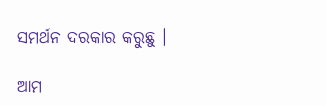ସମର୍ଥନ ଦରକାର କରୁଛୁ ।

ଆମ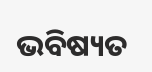ଭବିଷ୍ୟତ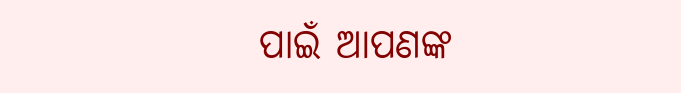ପାଇଁ ଆପଣଙ୍କ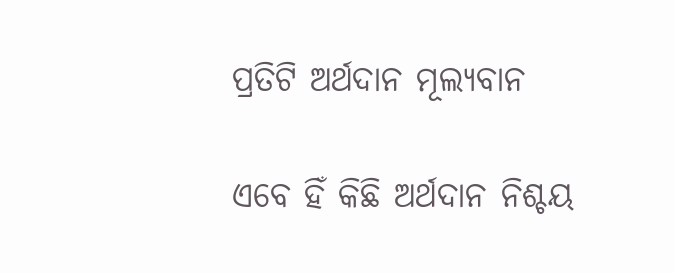ପ୍ରତିଟି ଅର୍ଥଦାନ ମୂଲ୍ୟବାନ

ଏବେ ହିଁ କିଛି ଅର୍ଥଦାନ ନିଶ୍ଚୟ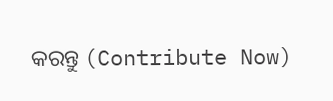କରନ୍ତୁ (Contribute Now)